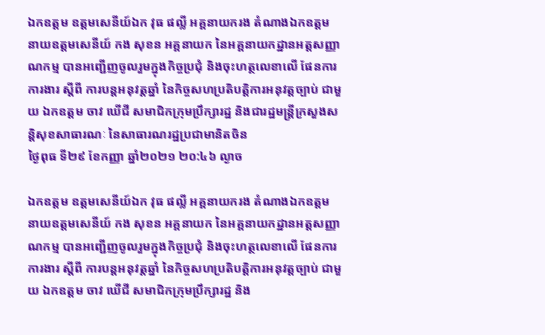ឯកឧត្តម ឧត្តមសេនីយ៍ឯក វុធ ផល្លី អគ្គនាយករង តំណាងឯកឧត្តម នាយឧត្តមសេនីយ៍ កង សុខន អគ្គនាយក នៃអគ្គនាយកដ្ឋានអត្តសញ្ញាណកម្ម បានអញ្ជើញចូលរួមក្នុងកិច្ចប្រជុំ និងចុះហត្ថលេខាលើ ផែនការការងារ ស្តីពី ការបន្តអនុវត្តឆ្នាំ នៃកិច្ចសហប្រតិបត្តិការអនុវត្តច្បាប់ ជាមួយ ឯកឧត្តម ចាវ ឃើជី សមាជិកក្រុមប្រឹក្សារដ្ឋ និងជារដ្ឋមន្ត្រីក្រសួងសន្តិសុខសាធារណៈ នៃសាធារណរដ្ឋប្រជាមានិតចិន
ថ្ងៃពុធ ទី២៩ ខែកញ្ញា ឆ្នាំ២០២១ ២០:៤៦ ល្ងាច

ឯកឧត្តម ឧត្តមសេនីយ៍ឯក វុធ ផល្លី អគ្គនាយករង តំណាងឯកឧត្តម នាយឧត្តមសេនីយ៍ កង សុខន អគ្គនាយក នៃអគ្គនាយកដ្ឋានអត្តសញ្ញាណកម្ម បានអញ្ជើញចូលរួមក្នុងកិច្ចប្រជុំ និងចុះហត្ថលេខាលើ ផែនការការងារ ស្តីពី ការបន្តអនុវត្តឆ្នាំ នៃកិច្ចសហប្រតិបត្តិការអនុវត្តច្បាប់ ជាមួយ ឯកឧត្តម ចាវ ឃើជី សមាជិកក្រុមប្រឹក្សារដ្ឋ និង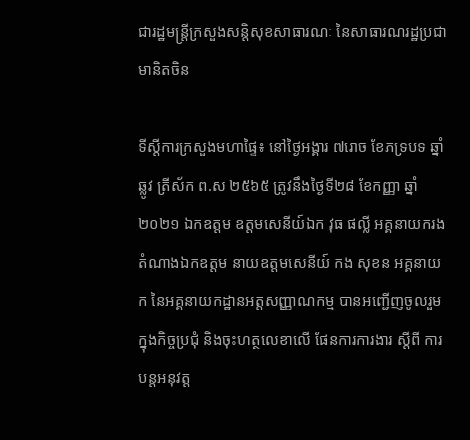ជារដ្ឋមន្ត្រីក្រសួងសន្តិសុខសាធារណៈ នៃសាធារណរដ្ឋប្រជាមានិតចិន

ទីស្តីការក្រសួងមហាផ្ទៃ៖ នៅថ្ងៃអង្គារ ៧រោច ខែភទ្របទ ឆ្នាំឆ្លូវ ត្រីស័ក ព.ស ២៥៦៥ ត្រូវនឹងថ្ងៃទី២៨ ខែកញ្ញា ឆ្នាំ២០២១ ឯកឧត្តម ឧត្តមសេនីយ៍ឯក វុធ ផល្លី អគ្គនាយករង តំណាងឯកឧត្តម នាយឧត្តមសេនីយ៍ កង សុខន អគ្គនាយក នៃអគ្គនាយកដ្ឋានអត្តសញ្ញាណកម្ម បានអញ្ជើញចូលរួមក្នុងកិច្ចប្រជុំ និងចុះហត្ថលេខាលើ ផែនការការងារ ស្តីពី ការបន្តអនុវត្ត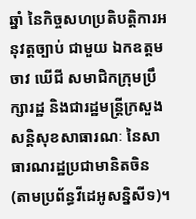ឆ្នាំ នៃកិច្ចសហប្រតិបត្តិការអនុវត្តច្បាប់ ជាមួយ ឯកឧត្តម ចាវ ឃើជី សមាជិកក្រុមប្រឹក្សារដ្ឋ និងជារដ្ឋមន្ត្រីក្រសួងសន្តិសុខសាធារណៈ នៃសាធារណរដ្ឋប្រជាមានិតចិន (តាមប្រព័ន្ធវីដេអូសន្និសីទ)។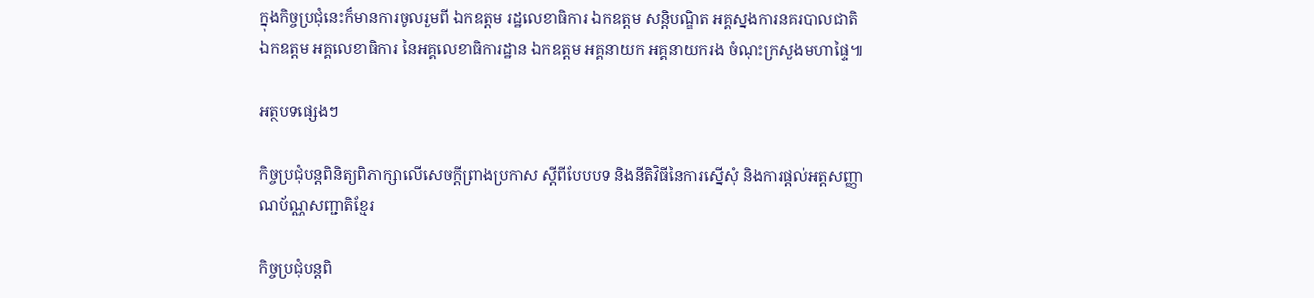ក្នុងកិច្ចប្រជុំនេះក៏មានការចូលរួមពី ឯកឧត្តម រដ្ឋលេខាធិការ ឯកឧត្តម សន្តិបណ្ឌិត អគ្គស្នងការនគរបាលជាតិ ឯកឧត្តម អគ្គលេខាធិការ នៃអគ្គលេខាធិការដ្ឋាន ឯកឧត្តម អគ្គនាយក អគ្គនាយករង ចំណុះក្រសួងមហាផ្ទៃ៕

អត្ថបទផ្សេងៗ

កិច្ចប្រជុំបន្តពិនិត្យពិភាក្សាលើសេចក្ដីព្រាងប្រកាស ស្ដីពីបែបបទ និងនីតិវិធីនៃការស្នើសុំ និងការផ្ដល់អត្តសញ្ញាណប័ណ្ណសញ្ជាតិខ្មែរ

កិច្ចប្រជុំបន្តពិ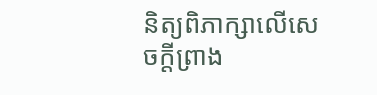និត្យពិភាក្សាលើសេចក្ដីព្រាង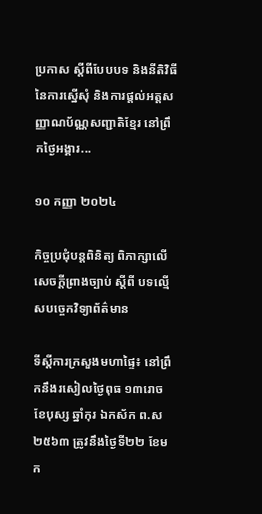ប្រកាស ស្ដីពីបែបបទ និងនីតិវិធីនៃការស្នើសុំ និងការផ្ដល់អត្តសញ្ញាណប័ណ្ណសញ្ជាតិខ្មែរ នៅព្រឹកថ្ងៃអង្គារ...

១០ កញ្ញា ២០២៤

កិច្ចប្រជុំបន្តពិនិត្យ ពិភាក្សាលើសេចក្ដីព្រាងច្បាប់ ស្ដីពី បទល្មើសបចេ្ចកវិទ្យាព័ត៌មាន

ទីស្តីការក្រសួងមហាផ្ទៃ៖ នៅព្រឹកនឹងរសៀលថ្ងៃពុធ ១៣រោច ខែបុស្ស ឆ្នាំកុរ ឯកស័ក ព.ស ២៥៦៣ ត្រូវនឹងថ្ងៃទី២២ ខែមក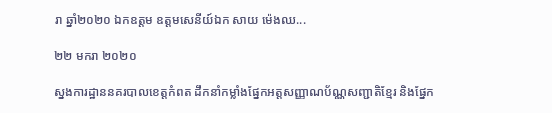រា ឆ្នាំ២០២០ ឯកឧត្តម ឧត្តមសេនីយ៍ឯក សាយ ម៉េងឈ...

២២ មករា ២០២០

ស្នងការដ្ឋាននគរបាលខេត្តកំពត ដឹកនាំកម្លាំងផ្នែកអត្តសញ្ញាណប័ណ្ណសញ្ជាតិខ្មែរ និងផ្នែក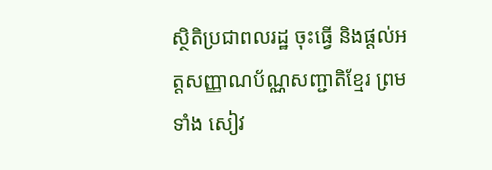ស្ថិតិប្រជាពលរដ្ឋ ចុះធ្វេី និងផ្ដល់អត្តសញ្ញាណប័ណ្ណសញ្ជាតិខ្មែរ ព្រមទាំង សៀវ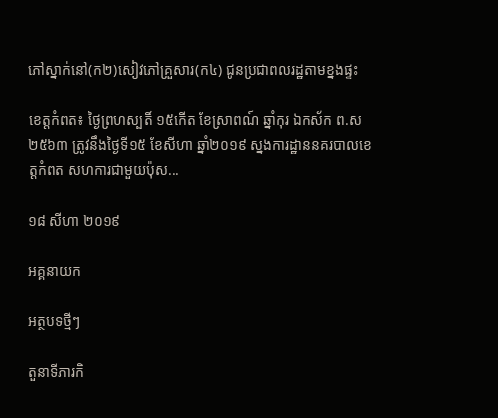ភៅស្នាក់នៅ(ក២)សៀវភៅគ្រួសារ(ក៤) ជូនប្រជាពលរដ្ឋតាមខ្នងផ្ទះ

ខេត្តកំពត៖ ថ្ងៃព្រហស្បតិ៍ ១៥កេីត ខែស្រាពណ៍ ឆ្នាំកុរ ឯកស័ក ព.ស ២៥៦៣ ត្រូវនឹងថ្ងៃទី១៥ ខែសីហា ឆ្នាំ២០១៩ ស្នងការដ្ឋាននគរបាលខេត្តកំពត សហការជាមួយប៉ុស...

១៨ សីហា ២០១៩

អគ្គនាយក

អត្ថបទថ្មីៗ

តួនាទីភារកិ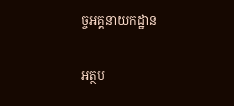ច្ចអគ្គនាយកដ្ឋាន

អត្ថប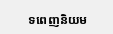ទពេញនិយម